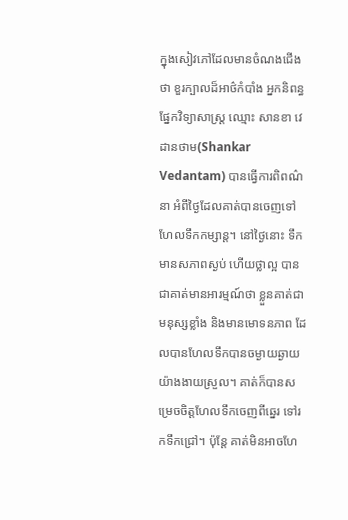ក្នុងសៀវភៅដែលមានចំណងជើងថា ខួរក្បាលដ៏អាថ៌កំបាំង អ្នកនិពន្ធផ្នែកវិទ្យាសាស្រ្ត ឈ្មោះ សានខា វេដានថាម(Shankar Vedantam) បានធ្វើការពិពណ៌នា អំពីថ្ងៃដែលគាត់បានចេញទៅហែលទឹកកម្សាន្ត។ នៅថ្ងៃនោះ ទឹកមានសភាពស្ងប់ ហើយថ្លាល្អ បានជាគាត់មានអារម្មណ៍ថា ខ្លួនគាត់ជាមនុស្សខ្លាំង និងមានមោទនភាព ដែលបានហែលទឹកបានចម្ងាយឆ្ងាយ យ៉ាងងាយស្រួល។ គាត់ក៏បានសម្រេចចិត្តហែលទឹកចេញពីឆ្នេរ ទៅរកទឹកជ្រៅ។ ប៉ុន្តែ គាត់មិនអាចហែ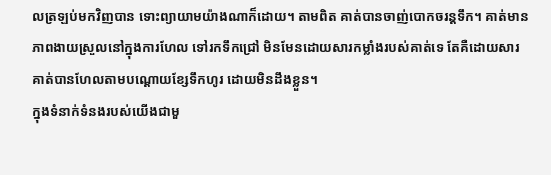លត្រឡប់មកវិញបាន ទោះព្យាយាមយ៉ាងណាក៏ដោយ។ តាមពិត គាត់បានចាញ់បោកចរន្តទឹក។ គាត់មានភាពងាយស្រួលនៅក្នុងការហែល ទៅរកទឹកជ្រៅ មិនមែនដោយសារកម្លាំងរបស់គាត់ទេ តែគឺដោយសារគាត់បានហែលតាមបណ្តោយខ្សែទឹកហូរ ដោយមិនដឹងខ្លួន។
ក្នុងទំនាក់ទំនងរបស់យើងជាមួ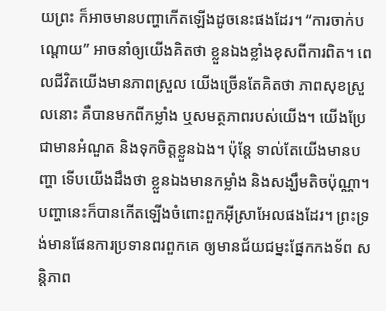យព្រះ ក៏អាចមានបញ្ហាកើតឡើងដូចនេះផងដែរ។ “ការចាក់បណ្តោយ” អាចនាំឲ្យយើងគិតថា ខ្លួនឯងខ្លាំងខុសពីការពិត។ ពេលជីវិតយើងមានភាពស្រួល យើងច្រើនតែគិតថា ភាពសុខស្រួលនោះ គឺបានមកពីកម្លាំង ឬសមត្ថភាពរបស់យើង។ យើងប្រែជាមានអំណួត និងទុកចិត្តខ្លួនឯង។ ប៉ុន្តែ ទាល់តែយើងមានបញ្ហា ទើបយើងដឹងថា ខ្លួនឯងមានកម្លាំង និងសង្ឃឹមតិចប៉ុណ្ណា។
បញ្ហានេះក៏បានកើតឡើងចំពោះពួកអ៊ីស្រាអែលផងដែរ។ ព្រះទ្រង់មានផែនការប្រទានពរពួកគេ ឲ្យមានជ័យជម្នះផ្នែកកងទ័ព សន្តិភាព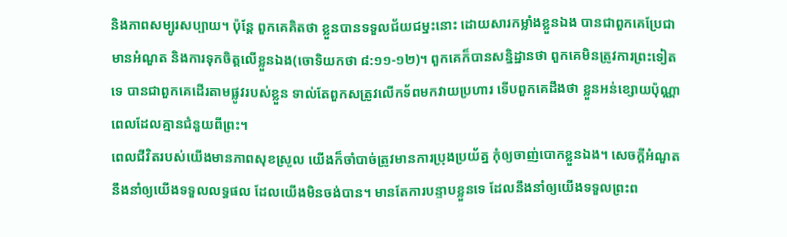និងភាពសម្បូរសប្បាយ។ ប៉ុន្តែ ពួកគេគិតថា ខ្លួនបានទទួលជ័យជម្នះនោះ ដោយសារកម្លាំងខ្លួនឯង បានជាពួកគេប្រែជាមានអំណួត និងការទុកចិត្តលើខ្លួនឯង(ចោទិយកថា ៨:១១-១២)។ ពួកគេក៏បានសន្និដ្ឋានថា ពួកគេមិនត្រូវការព្រះទៀតទេ បានជាពួកគេដើរតាមផ្លូវរបស់ខ្លួន ទាល់តែពួកសត្រូវលើកទ័ពមកវាយប្រហារ ទើបពួកគេដឹងថា ខ្លួនអន់ខ្សោយប៉ុណ្ណា ពេលដែលគ្មានជំនួយពីព្រះ។
ពេលជីវិតរបស់យើងមានភាពសុខស្រួល យើងក៏ចាំបាច់ត្រូវមានការប្រុងប្រយ័ត្ន កុំឲ្យចាញ់បោកខ្លួនឯង។ សេចក្តីអំណួតនឹងនាំឲ្យយើងទទួលលទ្ធផល ដែលយើងមិនចង់បាន។ មានតែការបន្ទាបខ្លួនទេ ដែលនឹងនាំឲ្យយើងទទួលព្រះព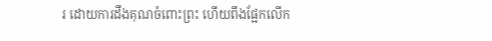រ ដោយការដឹងគុណចំពោះព្រះ ហើយពឹងផ្អែកលើក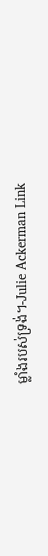ម្លាំងរបស់ទ្រង់។-Julie Ackerman Link